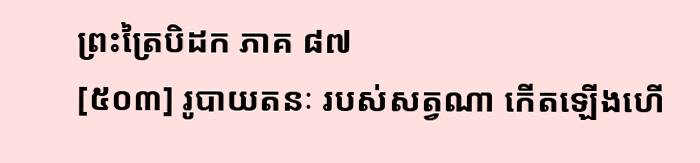ព្រះត្រៃបិដក ភាគ ៨៧
[៥០៣] រូបាយតនៈ របស់សត្វណា កើតឡើងហើ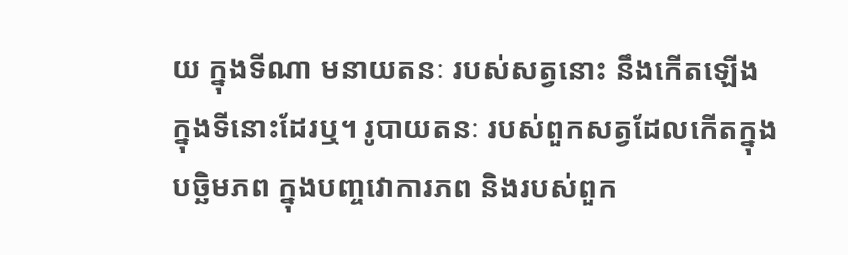យ ក្នុងទីណា មនាយតនៈ របស់សត្វនោះ នឹងកើតឡើង ក្នុងទីនោះដែរឬ។ រូបាយតនៈ របស់ពួកសត្វដែលកើតក្នុងបច្ឆិមភព ក្នុងបញ្ចវោការភព និងរបស់ពួក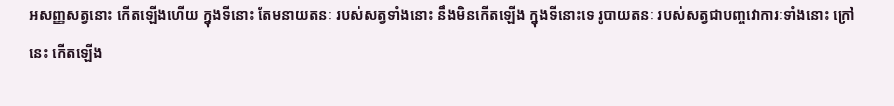អសញ្ញសត្វនោះ កើតឡើងហើយ ក្នុងទីនោះ តែមនាយតនៈ របស់សត្វទាំងនោះ នឹងមិនកើតឡើង ក្នុងទីនោះទេ រូបាយតនៈ របស់សត្វជាបញ្ចវោការៈទាំងនោះ ក្រៅនេះ កើតឡើង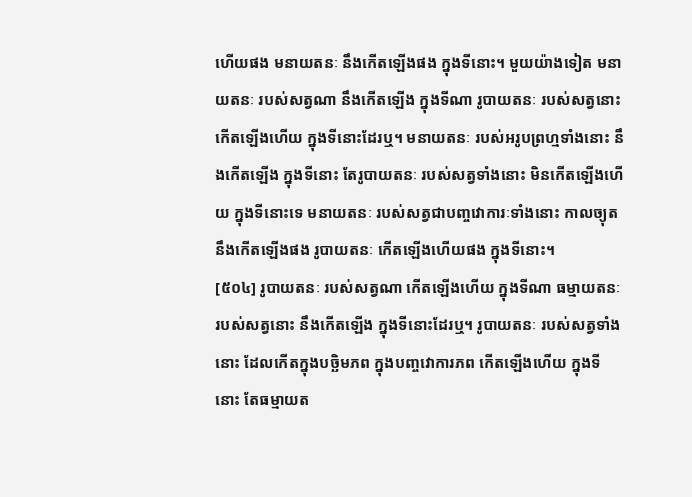ហើយផង មនាយតនៈ នឹងកើតឡើងផង ក្នុងទីនោះ។ មួយយ៉ាងទៀត មនាយតនៈ របស់សត្វណា នឹងកើតឡើង ក្នុងទីណា រូបាយតនៈ របស់សត្វនោះ កើតឡើងហើយ ក្នុងទីនោះដែរឬ។ មនាយតនៈ របស់អរូបព្រហ្មទាំងនោះ នឹងកើតឡើង ក្នុងទីនោះ តែរូបាយតនៈ របស់សត្វទាំងនោះ មិនកើតឡើងហើយ ក្នុងទីនោះទេ មនាយតនៈ របស់សត្វជាបញ្ចវោការៈទាំងនោះ កាលច្យុត នឹងកើតឡើងផង រូបាយតនៈ កើតឡើងហើយផង ក្នុងទីនោះ។
[៥០៤] រូបាយតនៈ របស់សត្វណា កើតឡើងហើយ ក្នុងទីណា ធម្មាយតនៈ របស់សត្វនោះ នឹងកើតឡើង ក្នុងទីនោះដែរឬ។ រូបាយតនៈ របស់សត្វទាំងនោះ ដែលកើតក្នុងបច្ឆិមភព ក្នុងបញ្ចវោការភព កើតឡើងហើយ ក្នុងទីនោះ តែធម្មាយត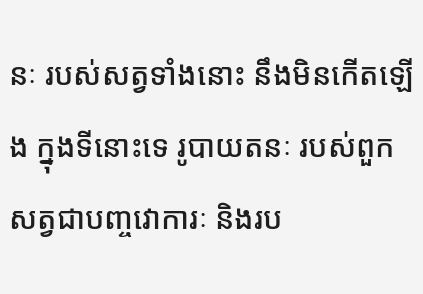នៈ របស់សត្វទាំងនោះ នឹងមិនកើតឡើង ក្នុងទីនោះទេ រូបាយតនៈ របស់ពួកសត្វជាបញ្ចវោការៈ និងរប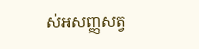ស់អសញ្ញសត្វ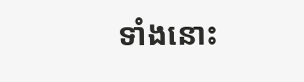ទាំងនោះ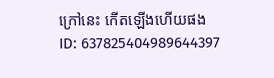ក្រៅនេះ កើតឡើងហើយផង
ID: 637825404989644397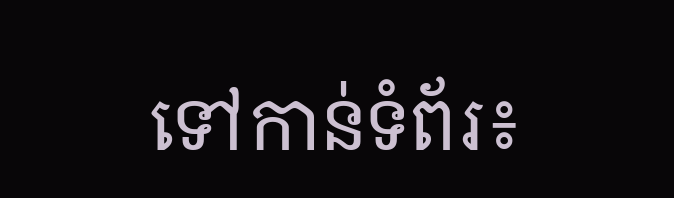ទៅកាន់ទំព័រ៖